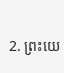2. ព្រះយេ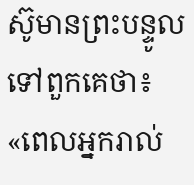ស៊ូមានព្រះបន្ទូលទៅពួកគេថា៖ «ពេលអ្នករាល់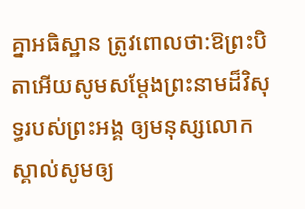គ្នាអធិស្ឋាន ត្រូវពោលថា:ឱព្រះបិតាអើយសូមសម្តែងព្រះនាមដ៏វិសុទ្ធរបស់ព្រះអង្គ ឲ្យមនុស្សលោកស្គាល់សូមឲ្យ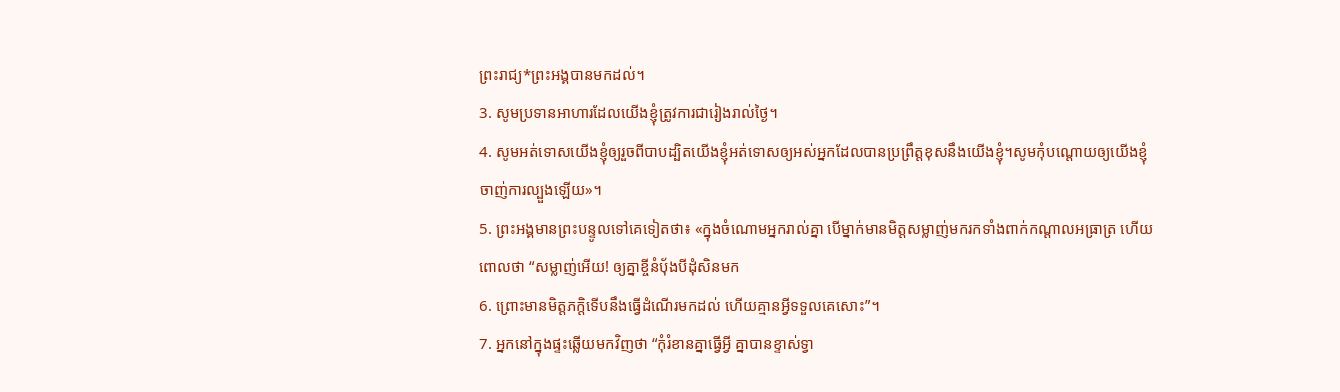ព្រះរាជ្យ*ព្រះអង្គបានមកដល់។
3. សូមប្រទានអាហារដែលយើងខ្ញុំត្រូវការជារៀងរាល់ថ្ងៃ។
4. សូមអត់ទោសយើងខ្ញុំឲ្យរួចពីបាបដ្បិតយើងខ្ញុំអត់ទោសឲ្យអស់អ្នកដែលបានប្រព្រឹត្តខុសនឹងយើងខ្ញុំ។សូមកុំបណ្ដោយឲ្យយើងខ្ញុំចាញ់ការល្បួងឡើយ»។
5. ព្រះអង្គមានព្រះបន្ទូលទៅគេទៀតថា៖ «ក្នុងចំណោមអ្នករាល់គ្នា បើម្នាក់មានមិត្តសម្លាញ់មករកទាំងពាក់កណ្ដាលអធ្រាត្រ ហើយពោលថា “សម្លាញ់អើយ! ឲ្យគ្នាខ្ចីនំប៉័ងបីដុំសិនមក
6. ព្រោះមានមិត្តភក្ដិទើបនឹងធ្វើដំណើរមកដល់ ហើយគ្មានអ្វីទទួលគេសោះ”។
7. អ្នកនៅក្នុងផ្ទះឆ្លើយមកវិញថា “កុំរំខានគ្នាធ្វើអ្វី គ្នាបានខ្ទាស់ទ្វា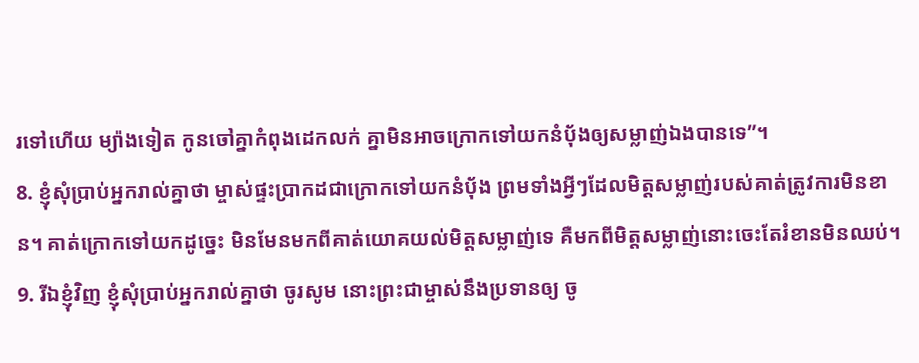រទៅហើយ ម្យ៉ាងទៀត កូនចៅគ្នាកំពុងដេកលក់ គ្នាមិនអាចក្រោកទៅយកនំប៉័ងឲ្យសម្លាញ់ឯងបានទេ”។
8. ខ្ញុំសុំប្រាប់អ្នករាល់គ្នាថា ម្ចាស់ផ្ទះប្រាកដជាក្រោកទៅយកនំប៉័ង ព្រមទាំងអ្វីៗដែលមិត្តសម្លាញ់របស់គាត់ត្រូវការមិនខាន។ គាត់ក្រោកទៅយកដូច្នេះ មិនមែនមកពីគាត់យោគយល់មិត្តសម្លាញ់ទេ គឺមកពីមិត្តសម្លាញ់នោះចេះតែរំខានមិនឈប់។
9. រីឯខ្ញុំវិញ ខ្ញុំសុំប្រាប់អ្នករាល់គ្នាថា ចូរសូម នោះព្រះជាម្ចាស់នឹងប្រទានឲ្យ ចូ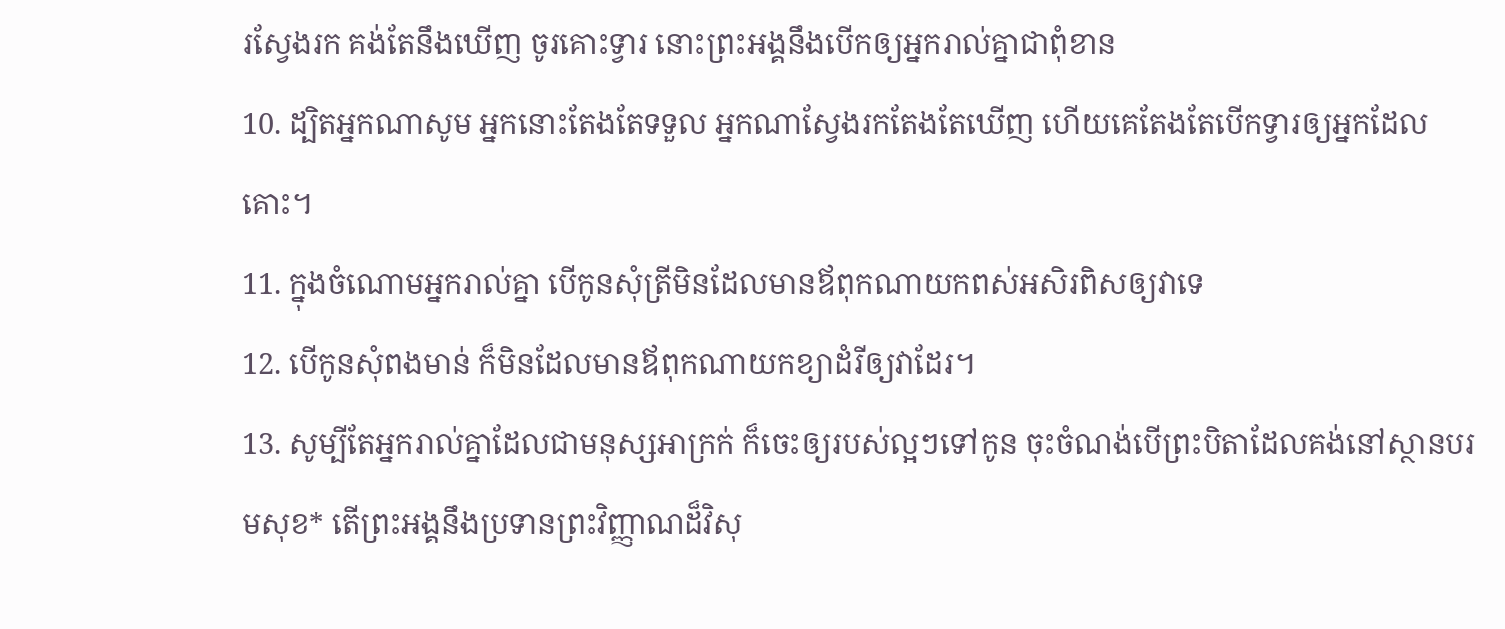រស្វែងរក គង់តែនឹងឃើញ ចូរគោះទ្វារ នោះព្រះអង្គនឹងបើកឲ្យអ្នករាល់គ្នាជាពុំខាន
10. ដ្បិតអ្នកណាសូម អ្នកនោះតែងតែទទួល អ្នកណាស្វែងរកតែងតែឃើញ ហើយគេតែងតែបើកទ្វារឲ្យអ្នកដែលគោះ។
11. ក្នុងចំណោមអ្នករាល់គ្នា បើកូនសុំត្រីមិនដែលមានឪពុកណាយកពស់អសិរពិសឲ្យវាទេ
12. បើកូនសុំពងមាន់ ក៏មិនដែលមានឪពុកណាយកខ្យាដំរីឲ្យវាដែរ។
13. សូម្បីតែអ្នករាល់គ្នាដែលជាមនុស្សអាក្រក់ ក៏ចេះឲ្យរបស់ល្អៗទៅកូន ចុះចំណង់បើព្រះបិតាដែលគង់នៅស្ថានបរមសុខ* តើព្រះអង្គនឹងប្រទានព្រះវិញ្ញាណដ៏វិសុ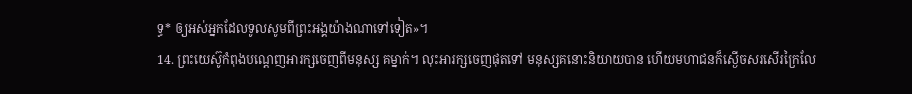ទ្ធ* ឲ្យអស់អ្នកដែលទូលសូមពីព្រះអង្គយ៉ាងណាទៅទៀត»។
14. ព្រះយេស៊ូកំពុងបណ្ដេញអារក្សចេញពីមនុស្ស គម្នាក់។ លុះអារក្សចេញផុតទៅ មនុស្សគនោះនិយាយបាន ហើយមហាជនក៏ស្ងើចសរសើរក្រៃលែ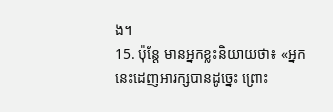ង។
15. ប៉ុន្តែ មានអ្នកខ្លះនិយាយថា៖ «អ្នកនេះដេញអារក្សបានដូច្នេះ ព្រោះ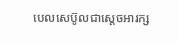បេលសេប៊ូលជាស្ដេចអារក្ស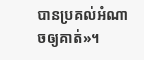បានប្រគល់អំណាចឲ្យគាត់»។